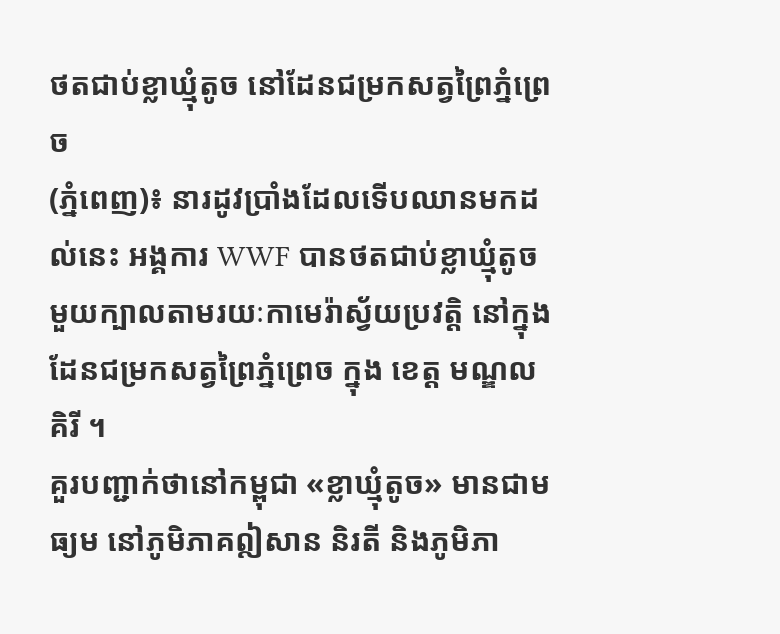ថតជាប់ខ្លាឃ្មុំតូច នៅដែនជម្រកសត្វព្រៃភ្នំព្រេច
(ភ្នំពេញ)៖ នារដូវប្រាំងដែលទើបឈានមកដល់នេះ អង្គការ WWF បានថតជាប់ខ្លាឃ្មុំតូចមួយក្បាលតាមរយៈកាមេរ៉ាស្វ័យប្រវត្តិ នៅក្នុងដែនជម្រកសត្វព្រៃភ្នំព្រេច ក្នុង ខេត្ត មណ្ឌលគិរី ។
គួរបញ្ជាក់ថានៅកម្ពុជា «ខ្លាឃ្មុំតូច» មានជាមធ្យម នៅភូមិភាគឦសាន និរតី និងភូមិភា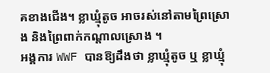គខាងជើង។ ខ្លាឃ្មុំតូច អាចរស់នៅតាមព្រៃស្រោង និងព្រៃពាក់កណ្តាលស្រោង ។
អង្គការ WWF បានឱ្យដឹងថា ខ្លាឃ្មុំតូច ឬ ខ្លាឃ្មុំ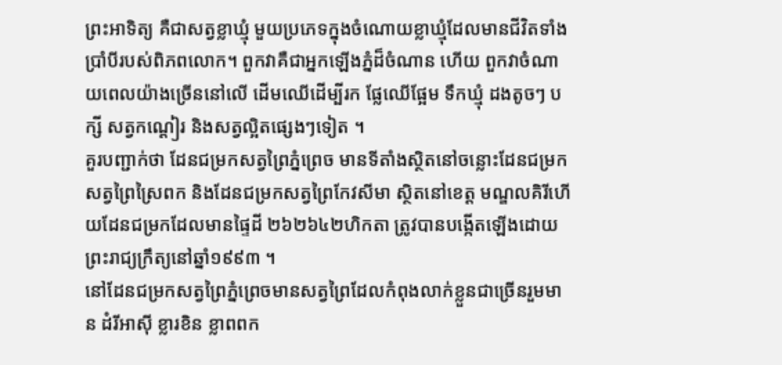ព្រះអាទិត្យ គឺជាសត្វខ្លាឃ្មុំ មួយប្រភេទក្នុងចំណោយខ្លាឃ្មុំដែលមានជីវិតទាំងប្រាំបីរបស់ពិភពលោក។ ពួកវាគឺជាអ្នកឡើងភ្នំដ៏ចំណាន ហើយ ពួកវាចំណាយពេលយ៉ាងច្រើននៅលើ ដើមឈើដើម្បីរក ផ្លែឈើផ្អែម ទឹកឃ្មុំ ដងតូចៗ បក្សី សត្វកណ្ដៀរ និងសត្វល្អិតផ្សេងៗទៀត ។
គួរបញ្ជាក់ថា ដែនជម្រកសត្វព្រៃភ្នំព្រេច មានទីតាំងស្ថិតនៅចន្លោះដែនជម្រកសត្វព្រៃស្រៃពក និងដែនជម្រកសត្វព្រៃកែវសីមា ស្ថិតនៅខេត្ត មណ្ឌលគិរីហើយដែនជម្រកដែលមានផ្ទៃដី ២៦២៦៤២ហិកតា ត្រូវបានបង្កើតឡើងដោយព្រះរាជ្យក្រឹត្យនៅឆ្នាំ១៩៩៣ ។
នៅដែនជម្រកសត្វព្រៃភ្នំព្រេចមានសត្វព្រៃដែលកំពុងលាក់ខ្លួនជាច្រើនរួមមាន ដំរីអាស៊ី ខ្លារខិន ខ្លាពពក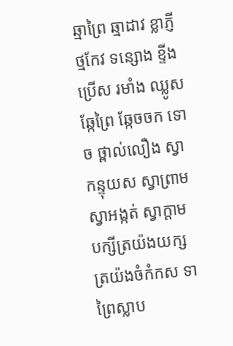ឆ្មាព្រៃ ឆ្មាដាវ ខ្លាភ្ញីថ្មកែវ ទន្សោង ខ្ទីង ប្រើស រមាំង ឈ្លូស ឆ្កែព្រៃ ឆ្កែចចក ទោច ថ្ពាល់លឿង ស្វាកន្ទុយស ស្វាព្រាម ស្វាអង្កត់ ស្វាក្តាម បក្សីត្រយ៉ងយក្ស ត្រយ៉ងចំកំកស ទាព្រៃស្លាប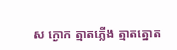ស ក្ងោក ត្មាតភ្លើង ត្មាតត្នោត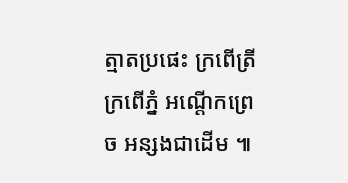ត្មាតប្រផេះ ក្រពើត្រី ក្រពើភ្នំ អណ្តើកព្រេច អន្សងជាដើម ៕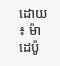ដោយ ៖ ម៉ាដេប៉ូ